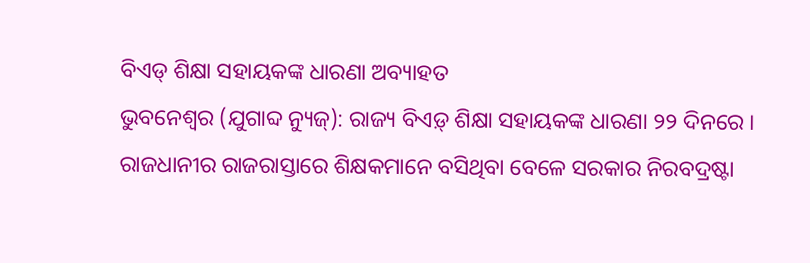ବିଏଡ୍ ଶିକ୍ଷା ସହାୟକଙ୍କ ଧାରଣା ଅବ୍ୟାହତ
ଭୁବନେଶ୍ୱର (ଯୁଗାବ୍ଦ ନ୍ୟୁଜ୍): ରାଜ୍ୟ ବିଏଡ଼୍ ଶିକ୍ଷା ସହାୟକଙ୍କ ଧାରଣା ୨୨ ଦିନରେ । ରାଜଧାନୀର ରାଜରାସ୍ତାରେ ଶିକ୍ଷକମାନେ ବସିଥିବା ବେଳେ ସରକାର ନିରବଦ୍ରଷ୍ଟା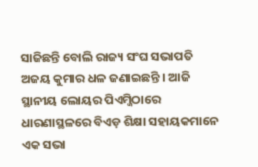ସାଜିଛନ୍ତି ବୋଲି ରାଜ୍ୟ ସଂଘ ସଭାପତି ଅଜୟ କୁମାର ଧଳ ଜଣାଇଛନ୍ତି । ଆଜି ସ୍ଥାନୀୟ ଲୋୟର ପିଏମ୍ଜିଠାରେ ଧାରଣାସ୍ଥଳରେ ବିଏଡ଼ ଶିକ୍ଷା ସହାୟକମାନେ ଏକ ସଭା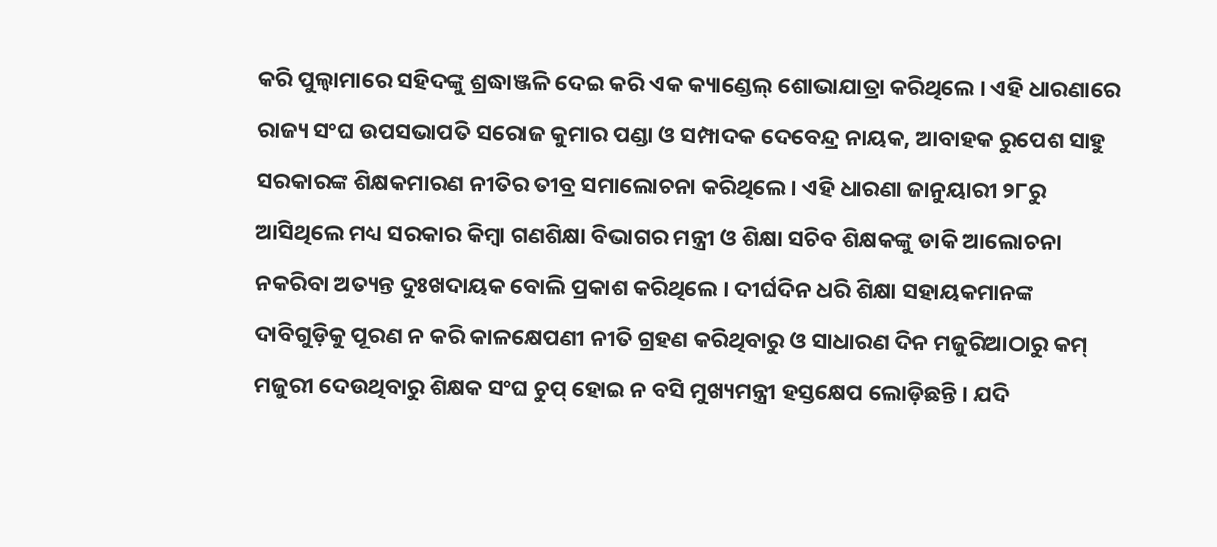କରି ପୁଲ୍ୱାମାରେ ସହିଦଙ୍କୁ ଶ୍ରଦ୍ଧାଞ୍ଜଳି ଦେଇ କରି ଏକ କ୍ୟାଣ୍ଡେଲ୍ ଶୋଭାଯାତ୍ରା କରିଥିଲେ । ଏହି ଧାରଣାରେ ରାଜ୍ୟ ସଂଘ ଉପସଭାପତି ସରୋଜ କୁମାର ପଣ୍ଡା ଓ ସମ୍ପାଦକ ଦେବେନ୍ଦ୍ର ନାୟକ, ଆବାହକ ରୁପେଶ ସାହୁ ସରକାରଙ୍କ ଶିକ୍ଷକମାରଣ ନୀତିର ତୀବ୍ର ସମାଲୋଚନା କରିଥିଲେ । ଏହି ଧାରଣା ଜାନୁୟାରୀ ୨୮ରୁ ଆସିଥିଲେ ମଧ୍ୟ ସରକାର କିମ୍ବା ଗଣଶିକ୍ଷା ବିଭାଗର ମନ୍ତ୍ରୀ ଓ ଶିକ୍ଷା ସଚିବ ଶିକ୍ଷକଙ୍କୁ ଡାକି ଆଲୋଚନା ନକରିବା ଅତ୍ୟନ୍ତ ଦୁଃଖଦାୟକ ବୋଲି ପ୍ରକାଶ କରିଥିଲେ । ଦୀର୍ଘଦିନ ଧରି ଶିକ୍ଷା ସହାୟକମାନଙ୍କ ଦାବିଗୁଡ଼ିକୁ ପୂରଣ ନ କରି କାଳକ୍ଷେପଣୀ ନୀତି ଗ୍ରହଣ କରିଥିବାରୁ ଓ ସାଧାରଣ ଦିନ ମଜୁରିଆଠାରୁ କମ୍ ମଜୁରୀ ଦେଉଥିବାରୁ ଶିକ୍ଷକ ସଂଘ ଚୁପ୍ ହୋଇ ନ ବସି ମୁଖ୍ୟମନ୍ତ୍ରୀ ହସ୍ତକ୍ଷେପ ଲୋଡ଼ିଛନ୍ତି । ଯଦି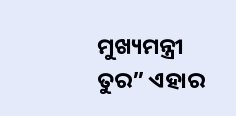ମୁଖ୍ୟମନ୍ତ୍ରୀ ତୁର” ଏହାର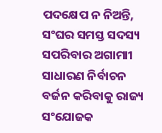ପଦକ୍ଷେପ ନ ନିଅନ୍ତି, ସଂଘର ସମସ୍ତ ସଦସ୍ୟ ସପରିବାର ଅଗାମାୀ ସାଧାରଣ ନିର୍ବାଚନ ବର୍ଜନ କରିବାକୁ ରାଜ୍ୟ ସଂଯୋଜକ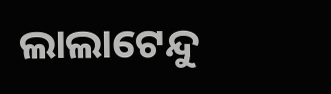ଲାଲାଟେନ୍ଦୁ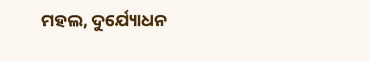ମହଲ, ଦୁର୍ଯ୍ୟୋଧନ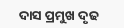ଦାସ ପ୍ରମୁଖ ଦୃଢ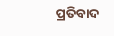ପ୍ରତିବାଦ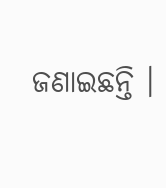ଜଣାଇଛନ୍ତି ।